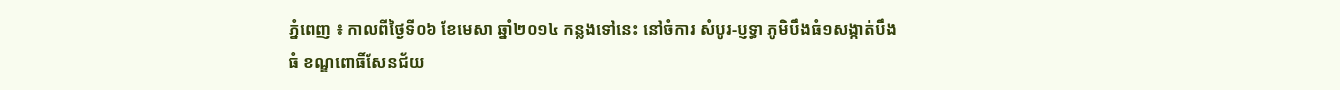ភ្នំពេញ ៖ កាលពីថ្ងៃទី០៦ ខែមេសា ឆ្នាំ២០១៤ កន្លងទៅនេះ នៅចំការ សំបូរ-ប្ញទ្ធា ភូមិបឹងធំ១សង្កាត់បឹងធំ ខណ្ឌពោធិ៍សែនជ័យ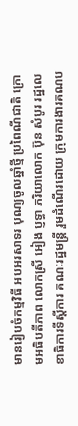មានរៀបចំកម្មវិធី អបអរសាទរ បុណ្យចូលឆ្នាំថ្មី ប្រពៃណីជាតិ ក្រោមអធិបតីភាព លោកស្រី អៀង ប្ញទ្ធា ភរិយាលោក ប៊ុន សំបូរ រដ្ឋលេខាធិការទីស្តីការ គណៈរដ្ឋមន្ត្រី រួមដំណើរដោយ ក្រុមការងារគណប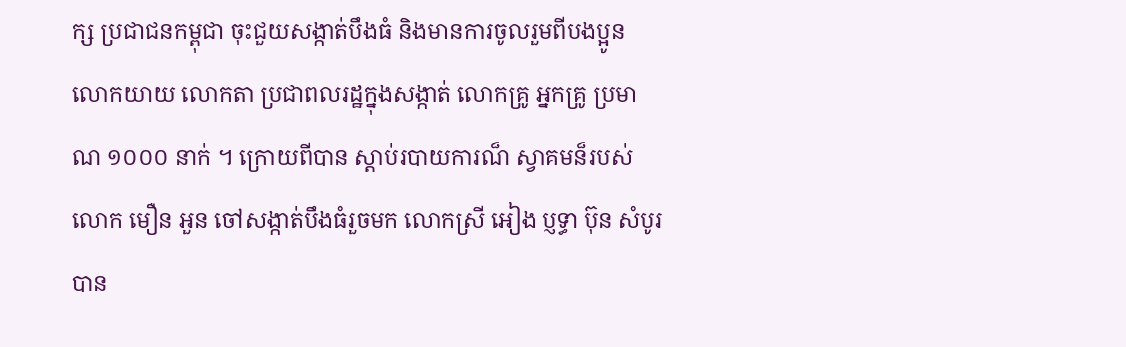ក្ស ប្រជាជនកម្ពុជា ចុះជួយសង្កាត់បឹងធំ និងមានការចូលរួមពីបងប្អូន លោកយាយ លោកតា ប្រជាពលរដ្ឋក្នុងសង្កាត់ លោកគ្រូ អ្នកគ្រូ ប្រមាណ ១០០០ នាក់ ។ ក្រោយពីបាន ស្តាប់របាយការណ៏ ស្វាគមន៏របស់ លោក មឿន អួន ចៅសង្កាត់បឹងធំរួចមក លោកស្រី អៀង ប្ញទ្ធា ប៊ុន សំបូរ បាន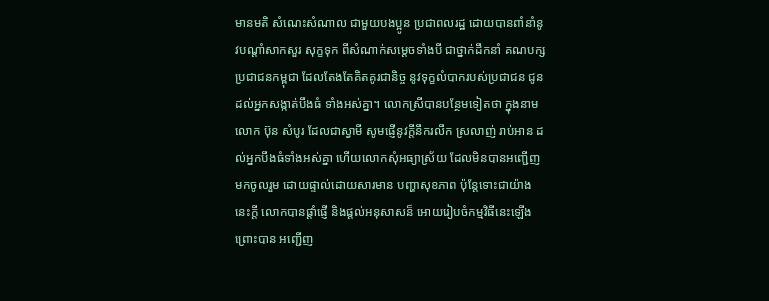មានមតិ សំណេះសំណាល ជាមួយបងប្អូន ប្រជាពលរដ្ឋ ដោយបានពាំនាំនូវបណ្តាំសាកសួរ សុក្ខទុក ពីសំណាក់សម្តេចទាំងបី ជាថ្នាក់ដឹកនាំ គណបក្សប្រជាជនកម្ពុជា ដែលតែងតែគិតគូរជានិច្ច នូវទុក្ខលំបាករបស់ប្រជាជន ជូនដល់អ្នកសង្កាត់បឹងធំ ទាំងអស់គ្នា។ លោកស្រីបានបន្ថែមទៀតថា ក្នុងនាម លោក ប៊ុន សំបូរ ដែលជាស្វាមី សូមផ្ញើនូវក្តីនឹករលឹក ស្រលាញ់ រាប់អាន ដល់អ្នកបឹងធំទាំងអស់គ្នា ហើយលោកសុំអធ្យាស្រ័យ ដែលមិនបានអញ្ជើញមកចូលរួម ដោយផ្ទាល់ដោយសារមាន បញ្ហាសុខភាព ប៉ុន្តែទោះជាយ៉ាងនេះក្តី លោកបានផ្តាំផ្ញើ និងផ្តល់អនុសាសន៏ អោយរៀបចំកម្មវិធីនេះឡើង ព្រោះបាន អញ្ជើញ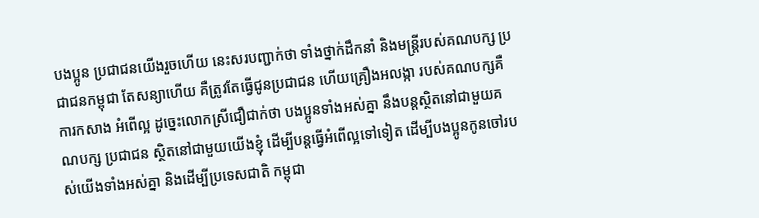បងប្អូន ប្រជាជនយើងរួចហើយ នេះសរបញ្ជាក់ថា ទាំងថ្នាក់ដឹកនាំ និងមន្ត្រីរបស់គណបក្ស ប្រជាជនកម្ពុជា តែសន្យាហើយ គឺត្រូវតែធ្វើជូនប្រជាជន ហើយគ្រឿងអលង្កា របស់គណបក្សគឺ ការកសាង អំពើល្អ ដូច្នេះលោកស្រីជឿជាក់ថា បងប្អូនទាំងអស់គ្នា នឹងបន្តស្ថិតនៅជាមួយគណបក្ស ប្រជាជន ស្ថិតនៅជាមួយយើងខ្ញុំ ដើម្បីបន្តធ្វើអំពើល្អទៅទៀត ដើម្បីបងប្អូនកូនចៅរបស់យើងទាំងអស់គ្នា និងដើម្បីប្រទេសជាតិ កម្ពុជា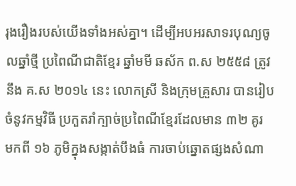រុងរឿងរបស់យើងទាំងអស់គ្នា។ ដើម្បីអបអរសាទរបុណ្យចូលឆ្នាំថ្មី ប្រពៃណីជាតិខ្មែរ ឆ្នាំមមី ឆស័ក ព.ស ២៥៥៨ ត្រូវនឹង គ.ស ២០១៤ នេះ លោកស្រី និងក្រុមគ្រួសារ បានរៀបចំនូវកម្មវិធី ប្រកួតរាំក្បាច់ប្រពៃណីខ្មែរដែលមាន ៣២ គូរ មកពី ១៦ ភូមិក្នុងសង្កាត់បឹងធំ ការចាប់ឆ្នោតផ្សងសំណា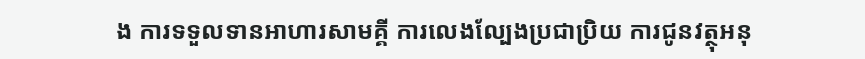ង ការទទួលទានអាហារសាមគ្គី ការលេងល្បែងប្រជាប្រិយ ការជូនវត្ថុអនុ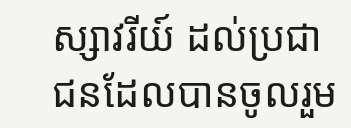ស្សាវរីយ៍ ដល់ប្រជាជនដែលបានចូលរួម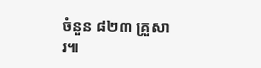ចំនួន ៨២៣ គ្រួសារ៕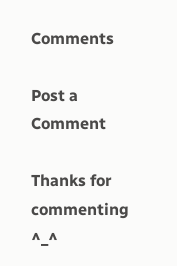Comments

Post a Comment

Thanks for commenting ^_^